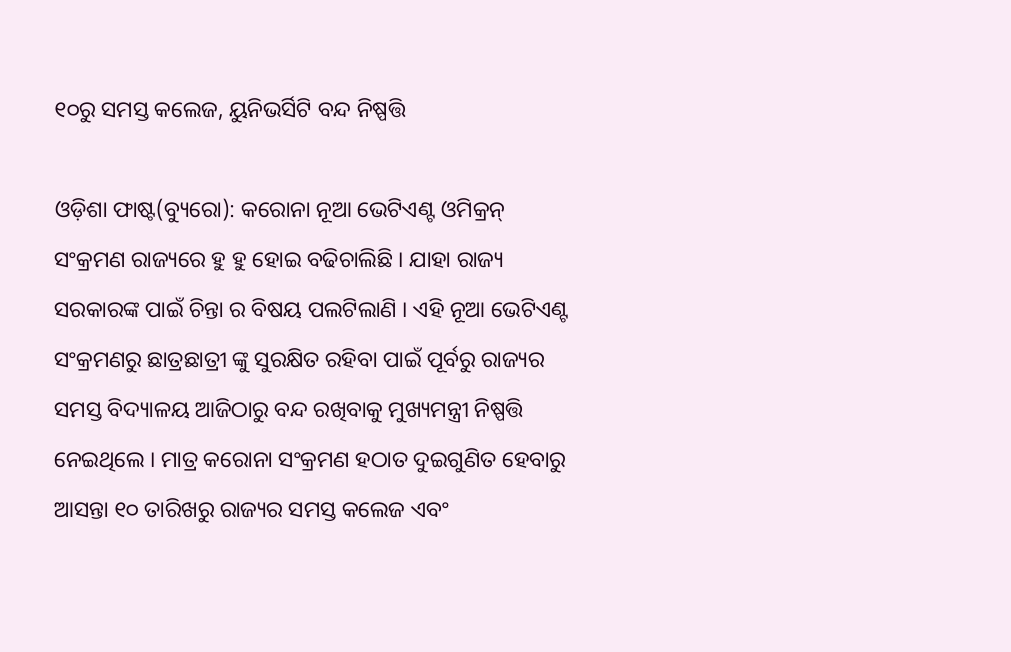୧୦ରୁ ସମସ୍ତ କଲେଜ, ୟୁନିଭର୍ସିଟି ବନ୍ଦ ନିଷ୍ପତ୍ତି

ଓଡ଼ିଶା ଫାଷ୍ଟ(ବ୍ୟୁରୋ): କରୋନା ନୂଆ ଭେଟିଏଣ୍ଟ ଓମିକ୍ରନ୍ ସଂକ୍ରମଣ ରାଜ୍ୟରେ ହୁ ହୁ ହୋଇ ବଢିଚାଲିଛି । ଯାହା ରାଜ୍ୟ ସରକାରଙ୍କ ପାଇଁ ଚିନ୍ତା ର ବିଷୟ ପଲଟିଲାଣି । ଏହି ନୂଆ ଭେଟିଏଣ୍ଟ ସଂକ୍ରମଣରୁ ଛାତ୍ରଛାତ୍ରୀ ଙ୍କୁ ସୁରକ୍ଷିତ ରହିବା ପାଇଁ ପୂର୍ବରୁ ରାଜ୍ୟର ସମସ୍ତ ବିଦ୍ୟାଳୟ ଆଜିଠାରୁ ବନ୍ଦ ରଖିବାକୁ ମୁଖ୍ୟମନ୍ତ୍ରୀ ନିଷ୍ପତ୍ତି ନେଇଥିଲେ । ମାତ୍ର କରୋନା ସଂକ୍ରମଣ ହଠାତ ଦୁଇଗୁଣିତ ହେବାରୁ ଆସନ୍ତା ୧୦ ତାରିଖରୁ ରାଜ୍ୟର ସମସ୍ତ କଲେଜ ଏବଂ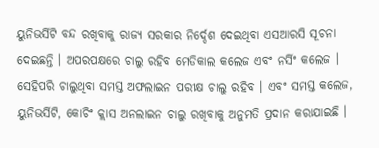ୟୁନିଭର୍ସିଟି ବନ୍ଦ ରଖିବାକୁ ରାଜ୍ୟ ସରକାର ନିର୍ଦ୍ଦେଶ ଦେଇଥିବା ଏସଆରସି ସୂଚନା ଦେଇଛନ୍ତି । ଅପରପକ୍ଷରେ ଚାଲୁ ରହିବ ମେଡିକାଲ କଲେଜ ଏବଂ ନର୍ସିଂ କଲେଜ ।
ସେହିପରି ଚାଲୁଥିବା ସମସ୍ତ ଅଫଲାଇନ ପରୀକ୍ଷ ଚାଲୁ ରହିବ । ଏବଂ ସମସ୍ତ କଲେଜ, ୟୁନିଭର୍ସିଟି, କୋଚିଂ କ୍ଲାସ ଅନଲାଇନ ଚାଲୁ ରଖିବାକୁ ଅନୁମତି ପ୍ରଦାନ କରାଯାଇଛି ।